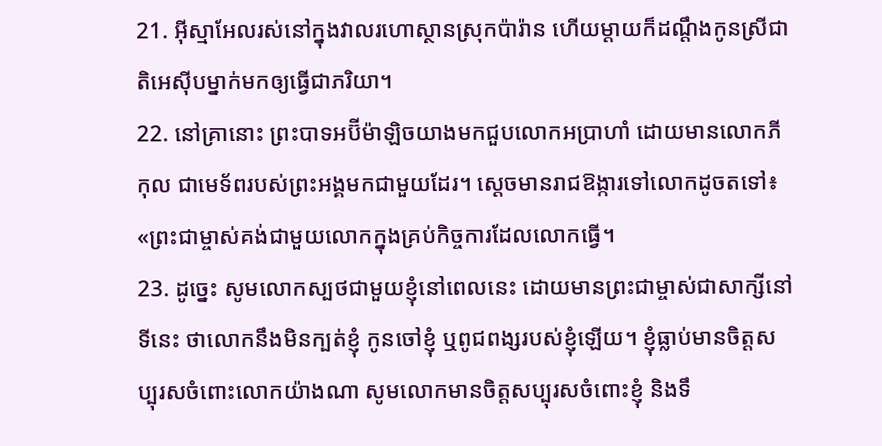21. អ៊ីស្មាអែលរស់នៅក្នុងវាលរហោស្ថានស្រុកប៉ារ៉ាន ហើយម្ដាយក៏ដណ្ដឹងកូនស្រីជាតិអេស៊ីបម្នាក់មកឲ្យធ្វើជាភរិយា។
22. នៅគ្រានោះ ព្រះបាទអប៊ីម៉ាឡិចយាងមកជួបលោកអប្រាហាំ ដោយមានលោកភីកុល ជាមេទ័ពរបស់ព្រះអង្គមកជាមួយដែរ។ ស្ដេចមានរាជឱង្ការទៅលោកដូចតទៅ៖ «ព្រះជាម្ចាស់គង់ជាមួយលោកក្នុងគ្រប់កិច្ចការដែលលោកធ្វើ។
23. ដូច្នេះ សូមលោកស្បថជាមួយខ្ញុំនៅពេលនេះ ដោយមានព្រះជាម្ចាស់ជាសាក្សីនៅទីនេះ ថាលោកនឹងមិនក្បត់ខ្ញុំ កូនចៅខ្ញុំ ឬពូជពង្សរបស់ខ្ញុំឡើយ។ ខ្ញុំធ្លាប់មានចិត្តសប្បុរសចំពោះលោកយ៉ាងណា សូមលោកមានចិត្តសប្បុរសចំពោះខ្ញុំ និងទឹ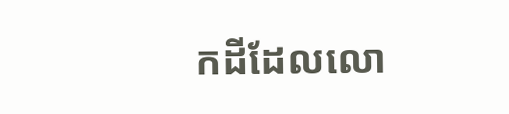កដីដែលលោ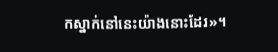កស្នាក់នៅនេះយ៉ាងនោះដែរ»។